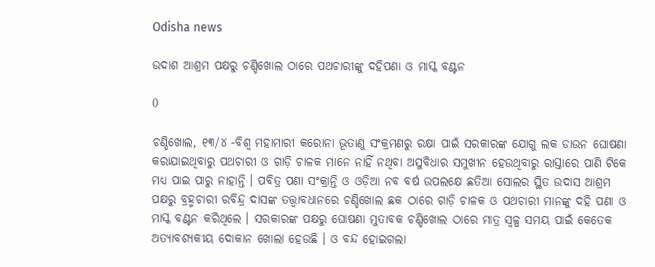Odisha news

ଉଦାଶ ଆଶ୍ରମ ପକ୍ଷରୁ ଚଣ୍ଡିଖୋଲ ଠାରେ ପଥଚାରୀଙ୍କୁ ଦହିପଣା ଓ ମାସ୍କ ବଣ୍ଟନ

0

ଚଣ୍ଡିଖୋଲ, ୧୩/୪ -ବିଶ୍ୱ ମହାମାରୀ କରୋନା ଭୂତାଣୁ ସଂକ୍ରମଣରୁ ରକ୍ଷା ପାଇଁ ସରକାରଙ୍କ ଯୋଗୁ ଲକ ଡାଉନ ଘୋଷଣା କରାଯାଇଥିବାରୁ ପଥଚାରୀ ଓ ଗାଡ଼ି ଚାଳକ ମାନେ ନାହିଁ ନଥିବା ଅସୁବିଧାର ସମୁଖୀନ ହେଉଥିବାରୁ ରାସ୍ତାରେ ପାଣି ଟିକେ ମଧ୍ୟ ପାଇ ପାରୁ ନାହାନ୍ତି । ପବିତ୍ର ପଣା ସଂକ୍ରାନ୍ତି ଓ ଓଡ଼ିଆ ନବ ବର୍ଷ ଉପଲକ୍ଷେ ଛତିଆ ସୋଲର ସ୍ଥିତ ଉଦାସ ଆଶ୍ରମ ପକ୍ଷରୁ ବ୍ରହ୍ମଚାରୀ ରବିନ୍ଦ୍ର ଦାସଙ୍କ ତତ୍ତ୍ୱାବଧାନରେ ଚଣ୍ଡିଖୋଲ ଛକ ଠାରେ ଗାଡ଼ି ଚାଳକ ଓ ପଥଚାରୀ ମାନଙ୍କୁ ଦହି ପଣା ଓ ମାସ୍କ ବଣ୍ଟନ କରିଥିଲେ । ସରକାରଙ୍କ ପକ୍ଷରୁ ଘୋଷଣା ମୁତାବକ ଚଣ୍ଡିଖୋଲ ଠାରେ ମାତ୍ର ସ୍ୱଳ୍ପ ସମୟ ପାଇଁ କେତେକ ଅତ୍ୟାବଶ୍ୟକୀୟ ଦୋକାନ ଖୋଲା ହେଉଛି । ଓ ବନ୍ଦ ହୋଇଗଲା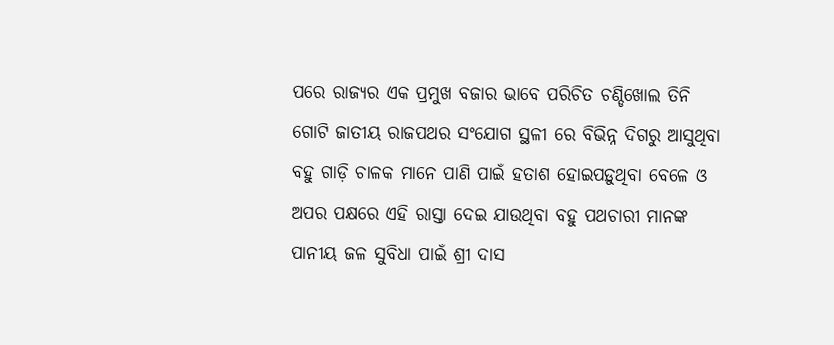ପରେ ରାଜ୍ୟର ଏକ ପ୍ରମୁଖ ବଜାର ଭାବେ ପରିଚିତ ଚଣ୍ଡିଖୋଲ ତିନି ଗୋଟି ଜାତୀୟ ରାଜପଥର ସଂଯୋଗ ସ୍ଥଳୀ ରେ ବିଭିନ୍ନ ଦିଗରୁ ଆସୁଥିବା ବହୁ ଗାଡ଼ି ଚାଳକ ମାନେ ପାଣି ପାଇଁ ହତାଶ ହୋଇପଡ଼ୁଥିବା ବେଳେ ଓ ଅପର ପକ୍ଷରେ ଏହି ରାସ୍ତା ଦେଇ ଯାଉଥିବା ବହୁ ପଥଚାରୀ ମାନଙ୍କ ପାନୀୟ ଜଳ ସୁବିଧା ପାଇଁ ଶ୍ରୀ ଦାସ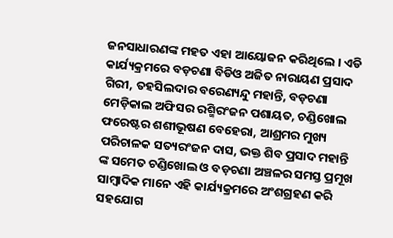ଜନସାଧାରଣଙ୍କ ମହତ ଏହା ଆୟୋଜନ କରିଥିଲେ । ଏଡି କାର୍ଯ୍ୟକ୍ରମରେ ବଡ଼ଚଣା ବିଡିଓ ଅଜିତ ନାରାୟଣ ପ୍ରସାଦ ଗିରୀ, ତହସିଲଦାର ବରେଣ୍ୟନ୍ଦୁ ମହାନ୍ତି, ବଡ଼ଚଣା ମେଡ଼ିକାଲ ଅଫିସର ରଶ୍ମିରଂଜନ ପଶାୟତ, ଚଣ୍ଡିଖୋଲ ଫରେଷ୍ଟର ଶଶୀଭୂଷଣ ବେହେରା, ଆଶ୍ରମର ମୁଖ୍ୟ ପରିଚାଳକ ସତ୍ୟରଂଜନ ଦାସ, ଭକ୍ତ ଶିବ ପ୍ରସାଦ ମହାନ୍ତି ଙ୍କ ସମେତ ଚଣ୍ଡିଖୋଲ ଓ ବଡ଼ଚଣା ଅଞ୍ଚଳର ସମସ୍ତ ପ୍ରମୂଖ ସାମ୍ବାଦିକ ମାନେ ଏହି କାର୍ଯ୍ୟକ୍ରମରେ ଅଂଶଗ୍ରହଣ କରି ସହଯୋଗ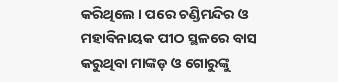କରିଥିଲେ । ପରେ ଚଣ୍ଡିମନ୍ଦିର ଓ ମହାବିନାୟକ ପୀଠ ସ୍ଥଳରେ ବାସ କରୁଥିବା ମାଙ୍କଡ଼ ଓ ଗୋରୁଙ୍କୁ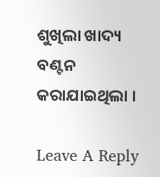ଶୁଖିଲା ଖାଦ୍ୟ ବଣ୍ଟନ କରାଯାଇଥିଲା ।

Leave A Reply